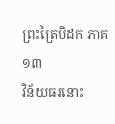ព្រះត្រៃបិដក ភាគ ១៣
វិន័យធរនោះ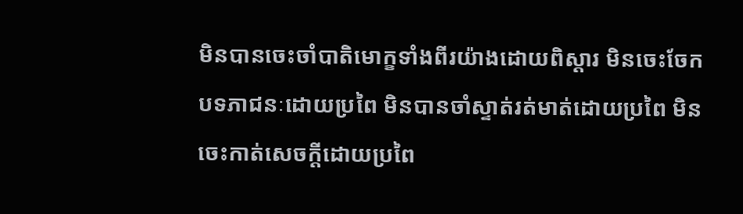មិនបានចេះចាំបាតិមោក្ខទាំងពីរយ៉ាងដោយពិស្តារ មិនចេះចែកបទភាជនៈដោយប្រពៃ មិនបានចាំស្ទាត់រត់មាត់ដោយប្រពៃ មិនចេះកាត់សេចក្តីដោយប្រពៃ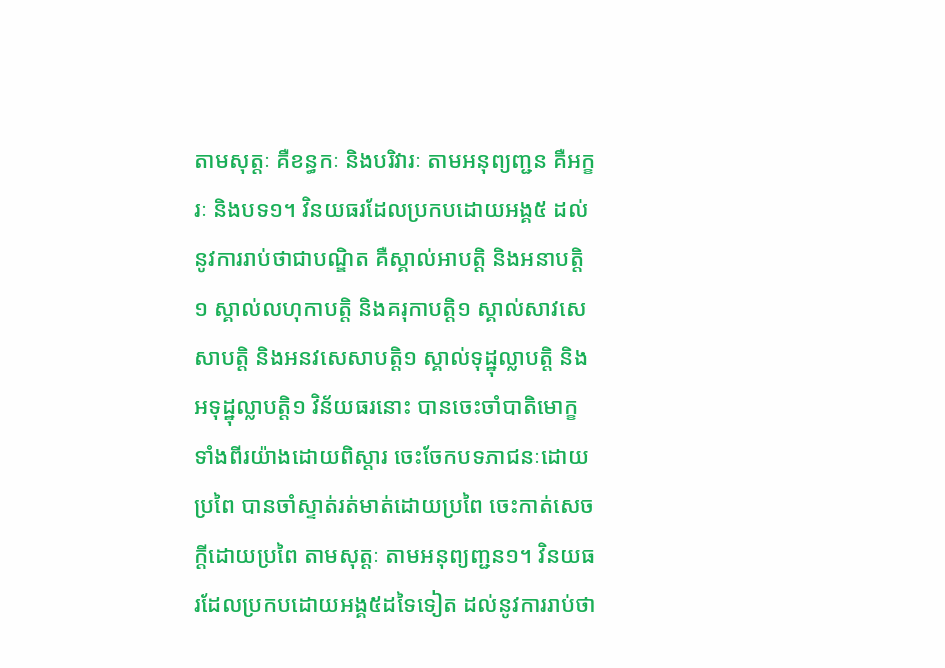តាមសុត្តៈ គឺខន្ធកៈ និងបរិវារៈ តាមអនុព្យញ្ជន គឺអក្ខរៈ និងបទ១។ វិនយធរដែលប្រកបដោយអង្គ៥ ដល់នូវការរាប់ថាជាបណ្ឌិត គឺស្គាល់អាបត្តិ និងអនាបត្តិ១ ស្គាល់លហុកាបត្តិ និងគរុកាបត្តិ១ ស្គាល់សាវសេសាបត្តិ និងអនវសេសាបត្តិ១ ស្គាល់ទុដ្ឋុល្លាបត្តិ និងអទុដ្ឋុល្លាបត្តិ១ វិន័យធរនោះ បានចេះចាំបាតិមោក្ខទាំងពីរយ៉ាងដោយពិស្តារ ចេះចែកបទភាជនៈដោយប្រពៃ បានចាំស្ទាត់រត់មាត់ដោយប្រពៃ ចេះកាត់សេចក្តីដោយប្រពៃ តាមសុត្តៈ តាមអនុព្យញ្ជន១។ វិនយធរដែលប្រកបដោយអង្គ៥ដទៃទៀត ដល់នូវការរាប់ថា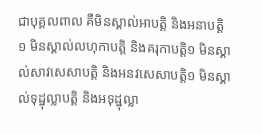ជាបុគ្គលពាល គឺមិនស្គាល់អាបត្តិ និងអនាបត្តិ១ មិនស្គាល់លហុកាបត្តិ និងគរុកាបត្តិ១ មិនស្គាល់សាវសេសាបត្តិ និងអនវសេសាបត្តិ១ មិនស្គាល់ទុដ្ឋុល្លាបត្តិ និងអទុដ្ឋុល្លា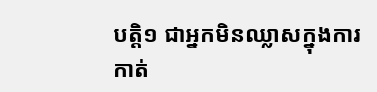បត្តិ១ ជាអ្នកមិនឈ្លាសក្នុងការកាត់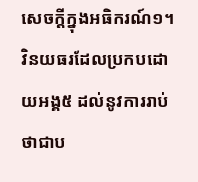សេចក្តីក្នុងអធិករណ៍១។ វិនយធរដែលប្រកបដោយអង្គ៥ ដល់នូវការរាប់ថាជាប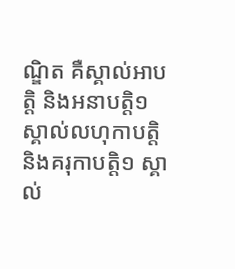ណ្ឌិត គឺស្គាល់អាបត្តិ និងអនាបត្តិ១ ស្គាល់លហុកាបត្តិ និងគរុកាបត្តិ១ ស្គាល់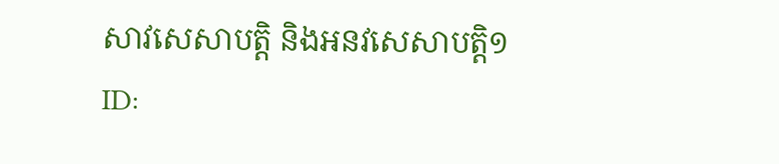សាវសេសាបត្តិ និងអនវសេសាបត្តិ១
ID: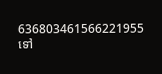636803461566221955
ទៅ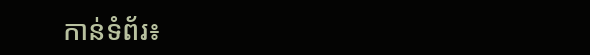កាន់ទំព័រ៖